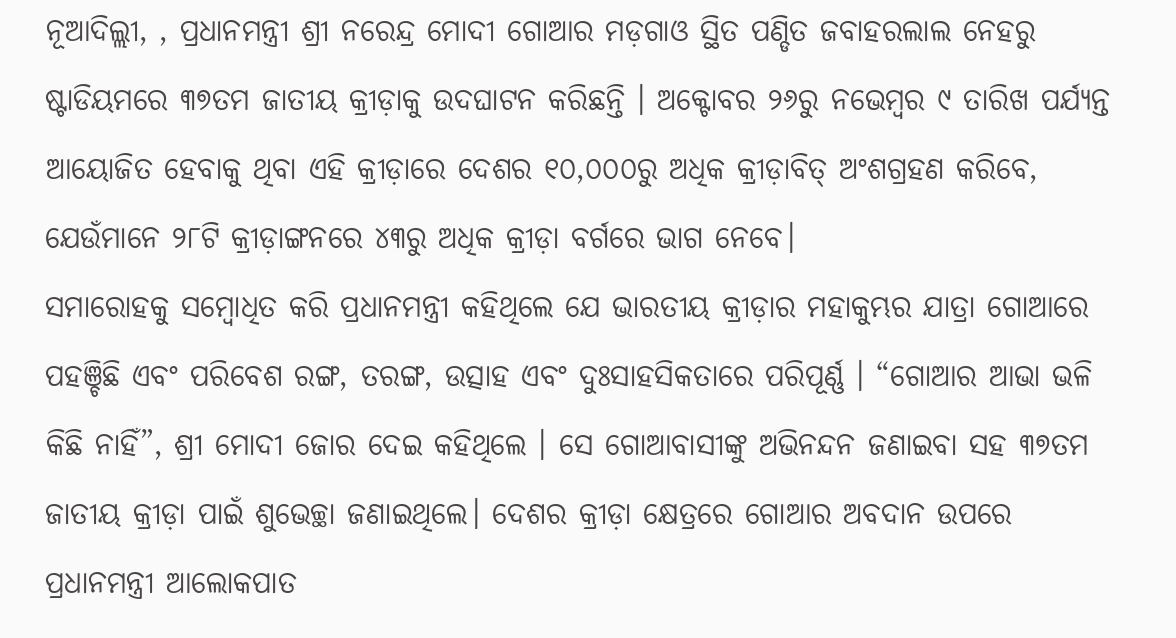ନୂଆଦିଲ୍ଲୀ, , ପ୍ରଧାନମନ୍ତ୍ରୀ ଶ୍ରୀ ନରେନ୍ଦ୍ର ମୋଦୀ ଗୋଆର ମଡ଼ଗାଓ ସ୍ଥିତ ପଣ୍ଡିତ ଜବାହରଲାଲ ନେହରୁ ଷ୍ଟାଡିୟମରେ ୩୭ତମ ଜାତୀୟ କ୍ରୀଡ଼ାକୁ ଉଦଘାଟନ କରିଛନ୍ତି । ଅକ୍ଟୋବର ୨୬ରୁ ନଭେମ୍ବର ୯ ତାରିଖ ପର୍ଯ୍ୟନ୍ତ ଆୟୋଜିତ ହେବାକୁ ଥିବା ଏହି କ୍ରୀଡ଼ାରେ ଦେଶର ୧୦,୦୦୦ରୁ ଅଧିକ କ୍ରୀଡ଼ାବିତ୍ ଅଂଶଗ୍ରହଣ କରିବେ, ଯେଉଁମାନେ ୨୮ଟି କ୍ରୀଡ଼ାଙ୍ଗନରେ ୪୩ରୁ ଅଧିକ କ୍ରୀଡ଼ା ବର୍ଗରେ ଭାଗ ନେବେ।
ସମାରୋହକୁ ସମ୍ବୋଧିତ କରି ପ୍ରଧାନମନ୍ତ୍ରୀ କହିଥିଲେ ଯେ ଭାରତୀୟ କ୍ରୀଡ଼ାର ମହାକୁମ୍ଭର ଯାତ୍ରା ଗୋଆରେ ପହଞ୍ଚିଛି ଏବଂ ପରିବେଶ ରଙ୍ଗ, ତରଙ୍ଗ, ଉତ୍ସାହ ଏବଂ ଦୁଃସାହସିକତାରେ ପରିପୂର୍ଣ୍ଣ । “ଗୋଆର ଆଭା ଭଳି କିଛି ନାହିଁ”, ଶ୍ରୀ ମୋଦୀ ଜୋର ଦେଇ କହିଥିଲେ । ସେ ଗୋଆବାସୀଙ୍କୁ ଅଭିନନ୍ଦନ ଜଣାଇବା ସହ ୩୭ତମ ଜାତୀୟ କ୍ରୀଡ଼ା ପାଇଁ ଶୁଭେଚ୍ଛା ଜଣାଇଥିଲେ। ଦେଶର କ୍ରୀଡ଼ା କ୍ଷେତ୍ରରେ ଗୋଆର ଅବଦାନ ଉପରେ ପ୍ରଧାନମନ୍ତ୍ରୀ ଆଲୋକପାତ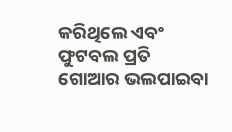କରିଥିଲେ ଏବଂ ଫୁଟବଲ ପ୍ରତି ଗୋଆର ଭଲପାଇବା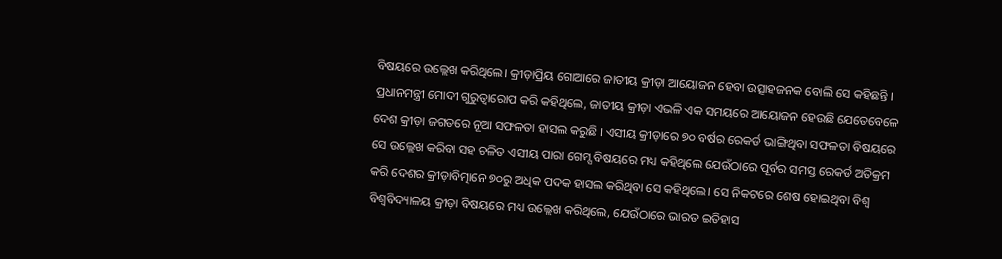ବିଷୟରେ ଉଲ୍ଲେଖ କରିଥିଲେ। କ୍ରୀଡ଼ାପ୍ରିୟ ଗୋଆରେ ଜାତୀୟ କ୍ରୀଡ଼ା ଆୟୋଜନ ହେବା ଉତ୍ସାହଜନକ ବୋଲି ସେ କହିଛନ୍ତି ।
ପ୍ରଧାନମନ୍ତ୍ରୀ ମୋଦୀ ଗୁରୁତ୍ୱାରୋପ କରି କହିଥିଲେ, ଜାତୀୟ କ୍ରୀଡ଼ା ଏଭଳି ଏକ ସମୟରେ ଆୟୋଜନ ହେଉଛି ଯେତେବେଳେ ଦେଶ କ୍ରୀଡ଼ା ଜଗତରେ ନୂଆ ସଫଳତା ହାସଲ କରୁଛି । ଏସୀୟ କ୍ରୀଡ଼ାରେ ୭୦ ବର୍ଷର ରେକର୍ଡ ଭାଙ୍ଗିଥିବା ସଫଳତା ବିଷୟରେ ସେ ଉଲ୍ଲେଖ କରିବା ସହ ଚଳିତ ଏସୀୟ ପାରା ଗେମ୍ସ ବିଷୟରେ ମଧ୍ୟ କହିଥିଲେ ଯେଉଁଠାରେ ପୂର୍ବର ସମସ୍ତ ରେକର୍ଡ ଅତିକ୍ରମ କରି ଦେଶର କ୍ରୀଡ଼ାବିତ୍ମାନେ ୭୦ରୁ ଅଧିକ ପଦକ ହାସଲ କରିଥିବା ସେ କହିଥିଲେ। ସେ ନିକଟରେ ଶେଷ ହୋଇଥିବା ବିଶ୍ୱ ବିଶ୍ୱବିଦ୍ୟାଳୟ କ୍ରୀଡ଼ା ବିଷୟରେ ମଧ୍ୟ ଉଲ୍ଲେଖ କରିଥିଲେ, ଯେଉଁଠାରେ ଭାରତ ଇତିହାସ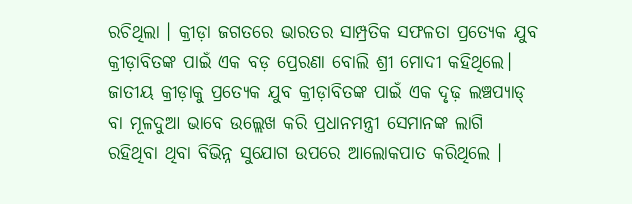ରଚିଥିଲା । କ୍ରୀଡ଼ା ଜଗତରେ ଭାରତର ସାମ୍ପ୍ରତିକ ସଫଳତା ପ୍ରତ୍ୟେକ ଯୁବ କ୍ରୀଡ଼ାବିତଙ୍କ ପାଇଁ ଏକ ବଡ଼ ପ୍ରେରଣା ବୋଲି ଶ୍ରୀ ମୋଦୀ କହିଥିଲେ। ଜାତୀୟ କ୍ରୀଡ଼ାକୁ ପ୍ରତ୍ୟେକ ଯୁବ କ୍ରୀଡ଼ାବିତଙ୍କ ପାଇଁ ଏକ ଦୃଢ଼ ଲଞ୍ଚପ୍ୟାଡ୍ ବା ମୂଳଦୁଆ ଭାବେ ଉଲ୍ଲେଖ କରି ପ୍ରଧାନମନ୍ତ୍ରୀ ସେମାନଙ୍କ ଲାଗି ରହିଥିବା ଥିବା ବିଭିନ୍ନ ସୁଯୋଗ ଉପରେ ଆଲୋକପାତ କରିଥିଲେ ।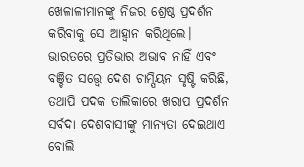ଖେଳାଳୀମାନଙ୍କୁ ନିଜର ଶ୍ରେଷ୍ଠ ପ୍ରଦର୍ଶନ କରିବାକୁ ସେ ଆହ୍ୱାନ କରିଥିଲେ।
ଭାରତରେ ପ୍ରତିଭାର ଅଭାବ ନାହିଁ ଏବଂ ବଞ୍ଚିତ ସତ୍ତ୍ୱେ ଦେଶ ଚାମ୍ପିୟନ ସୃଷ୍ଟି କରିଛି, ତଥାପି ପଦକ ତାଲିକାରେ ଖରାପ ପ୍ରଦର୍ଶନ ସର୍ବଦା ଦେଶବାସୀଙ୍କୁ ମାନ୍ୟତା ଦେଇଥାଏ ବୋଲି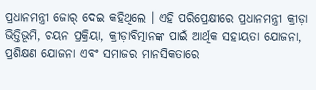ପ୍ରଧାନମନ୍ତ୍ରୀ ଜୋର୍ ଦେଇ କହିଥିଲେ । ଏହି ପରିପ୍ରେକ୍ଷୀରେ ପ୍ରଧାନମନ୍ତ୍ରୀ କ୍ରୀଡ଼ା ଭିତ୍ତିଭୂମି, ଚୟନ ପ୍ରକ୍ରିୟା, କ୍ରୀଡ଼ାବିତ୍ମାନଙ୍କ ପାଇଁ ଆର୍ଥିକ ସହାୟତା ଯୋଜନା, ପ୍ରଶିକ୍ଷଣ ଯୋଜନା ଏବଂ ସମାଜର ମାନସିକତାରେ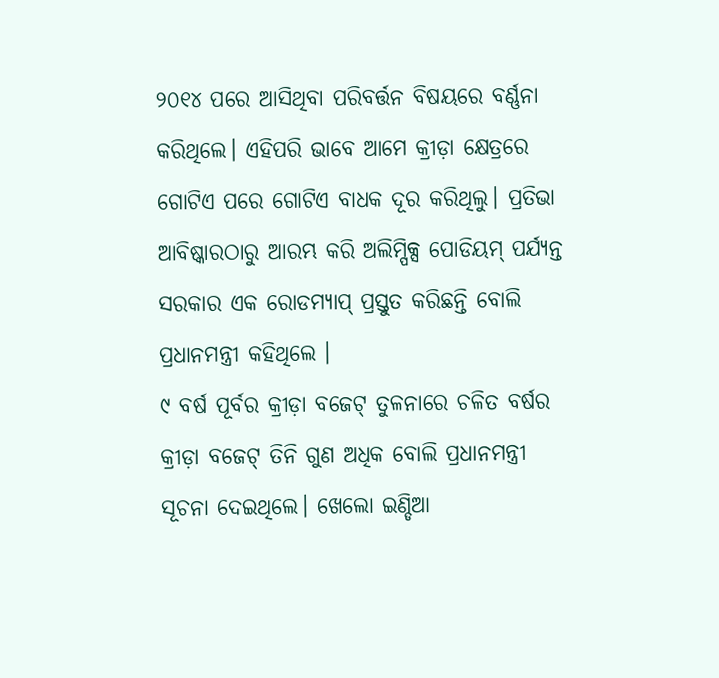୨୦୧୪ ପରେ ଆସିଥିବା ପରିବର୍ତ୍ତନ ବିଷୟରେ ବର୍ଣ୍ଣନା କରିଥିଲେ। ଏହିପରି ଭାବେ ଆମେ କ୍ରୀଡ଼ା କ୍ଷେତ୍ରରେ ଗୋଟିଏ ପରେ ଗୋଟିଏ ବାଧକ ଦୂର କରିଥିଲୁ। ପ୍ରତିଭା ଆବିଷ୍କାରଠାରୁ ଆରମ୍ଭ କରି ଅଲିମ୍ପିକ୍ସ ପୋଡିୟମ୍ ପର୍ଯ୍ୟନ୍ତ ସରକାର ଏକ ରୋଡମ୍ୟାପ୍ ପ୍ରସ୍ତୁତ କରିଛନ୍ତି ବୋଲି ପ୍ରଧାନମନ୍ତ୍ରୀ କହିଥିଲେ ।
୯ ବର୍ଷ ପୂର୍ବର କ୍ରୀଡ଼ା ବଜେଟ୍ ତୁଳନାରେ ଚଳିତ ବର୍ଷର କ୍ରୀଡ଼ା ବଜେଟ୍ ତିନି ଗୁଣ ଅଧିକ ବୋଲି ପ୍ରଧାନମନ୍ତ୍ରୀ ସୂଚନା ଦେଇଥିଲେ। ଖେଲୋ ଇଣ୍ଡିଆ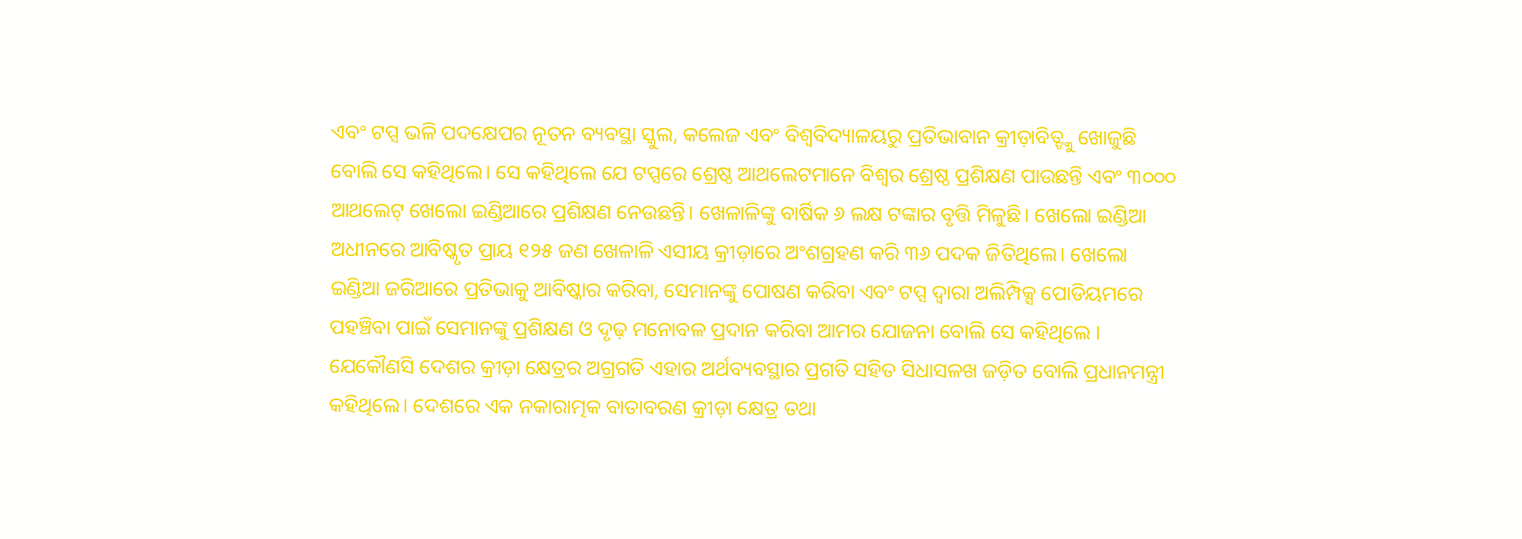ଏବଂ ଟପ୍ସ ଭଳି ପଦକ୍ଷେପର ନୂତନ ବ୍ୟବସ୍ଥା ସ୍କୁଲ, କଲେଜ ଏବଂ ବିଶ୍ୱବିଦ୍ୟାଳୟରୁ ପ୍ରତିଭାବାନ କ୍ରୀଡ଼ାବିତ୍ଙ୍କୁ ଖୋଜୁଛି ବୋଲି ସେ କହିଥିଲେ। ସେ କହିଥିଲେ ଯେ ଟପ୍ସରେ ଶ୍ରେଷ୍ଠ ଆଥଲେଟମାନେ ବିଶ୍ୱର ଶ୍ରେଷ୍ଠ ପ୍ରଶିକ୍ଷଣ ପାଉଛନ୍ତି ଏବଂ ୩୦୦୦ ଆଥଲେଟ୍ ଖେଲୋ ଇଣ୍ଡିଆରେ ପ୍ରଶିକ୍ଷଣ ନେଉଛନ୍ତି। ଖେଳାଳିଙ୍କୁ ବାର୍ଷିକ ୬ ଲକ୍ଷ ଟଙ୍କାର ବୃତ୍ତି ମିଳୁଛି। ଖେଲୋ ଇଣ୍ଡିଆ ଅଧୀନରେ ଆବିଷ୍କୃତ ପ୍ରାୟ ୧୨୫ ଜଣ ଖେଳାଳି ଏସୀୟ କ୍ରୀଡ଼ାରେ ଅଂଶଗ୍ରହଣ କରି ୩୬ ପଦକ ଜିତିଥିଲେ। ଖେଲୋ ଇଣ୍ଡିଆ ଜରିଆରେ ପ୍ରତିଭାକୁ ଆବିଷ୍କାର କରିବା, ସେମାନଙ୍କୁ ପୋଷଣ କରିବା ଏବଂ ଟପ୍ସ ଦ୍ୱାରା ଅଲିମ୍ପିକ୍ସ ପୋଡିୟମରେ ପହଞ୍ଚିବା ପାଇଁ ସେମାନଙ୍କୁ ପ୍ରଶିକ୍ଷଣ ଓ ଦୃଢ଼ ମନୋବଳ ପ୍ରଦାନ କରିବା ଆମର ଯୋଜନା ବୋଲି ସେ କହିଥିଲେ ।
ଯେକୌଣସି ଦେଶର କ୍ରୀଡ଼ା କ୍ଷେତ୍ରର ଅଗ୍ରଗତି ଏହାର ଅର୍ଥବ୍ୟବସ୍ଥାର ପ୍ରଗତି ସହିତ ସିଧାସଳଖ ଜଡ଼ିତ ବୋଲି ପ୍ରଧାନମନ୍ତ୍ରୀ କହିଥିଲେ। ଦେଶରେ ଏକ ନକାରାତ୍ମକ ବାତାବରଣ କ୍ରୀଡ଼ା କ୍ଷେତ୍ର ତଥା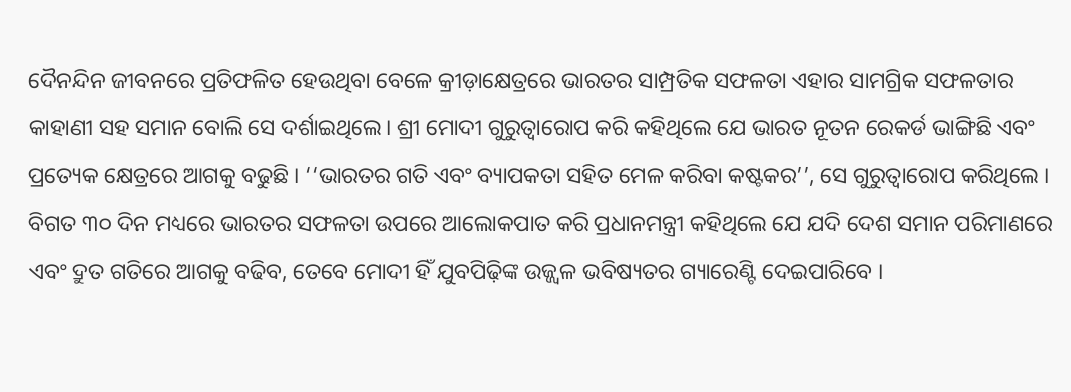ଦୈନନ୍ଦିନ ଜୀବନରେ ପ୍ରତିଫଳିତ ହେଉଥିବା ବେଳେ କ୍ରୀଡ଼ାକ୍ଷେତ୍ରରେ ଭାରତର ସାମ୍ପ୍ରତିକ ସଫଳତା ଏହାର ସାମଗ୍ରିକ ସଫଳତାର କାହାଣୀ ସହ ସମାନ ବୋଲି ସେ ଦର୍ଶାଇଥିଲେ। ଶ୍ରୀ ମୋଦୀ ଗୁରୁତ୍ୱାରୋପ କରି କହିଥିଲେ ଯେ ଭାରତ ନୂତନ ରେକର୍ଡ ଭାଙ୍ଗିଛି ଏବଂ ପ୍ରତ୍ୟେକ କ୍ଷେତ୍ରରେ ଆଗକୁ ବଢୁଛି । ‘‘ଭାରତର ଗତି ଏବଂ ବ୍ୟାପକତା ସହିତ ମେଳ କରିବା କଷ୍ଟକର’’, ସେ ଗୁରୁତ୍ୱାରୋପ କରିଥିଲେ । ବିଗତ ୩୦ ଦିନ ମଧ୍ୟରେ ଭାରତର ସଫଳତା ଉପରେ ଆଲୋକପାତ କରି ପ୍ରଧାନମନ୍ତ୍ରୀ କହିଥିଲେ ଯେ ଯଦି ଦେଶ ସମାନ ପରିମାଣରେ ଏବଂ ଦ୍ରୁତ ଗତିରେ ଆଗକୁ ବଢିବ, ତେବେ ମୋଦୀ ହିଁ ଯୁବପିଢ଼ିଙ୍କ ଉଜ୍ଜ୍ୱଳ ଭବିଷ୍ୟତର ଗ୍ୟାରେଣ୍ଟି ଦେଇପାରିବେ ।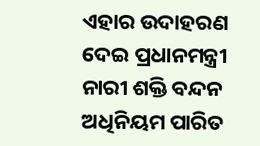ଏହାର ଉଦାହରଣ ଦେଇ ପ୍ରଧାନମନ୍ତ୍ରୀ ନାରୀ ଶକ୍ତି ବନ୍ଦନ ଅଧିନିୟମ ପାରିତ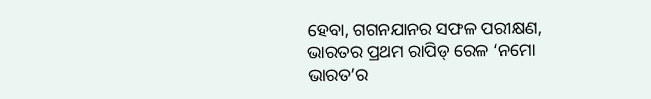ହେବା, ଗଗନଯାନର ସଫଳ ପରୀକ୍ଷଣ, ଭାରତର ପ୍ରଥମ ରାପିଡ୍ ରେଳ ‘ନମୋ ଭାରତ’ର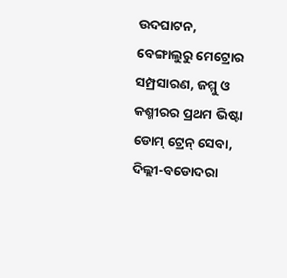ଉଦଘାଟନ, ବେଙ୍ଗାଲୁରୁ ମେଟ୍ରୋର ସମ୍ପ୍ରସାରଣ, ଜମ୍ମୁ ଓ କଶ୍ମୀରର ପ୍ରଥମ ଭିଷ୍ଟା ଡୋମ୍ ଟ୍ରେନ୍ ସେବା, ଦିଲ୍ଲୀ-ବଡୋଦରା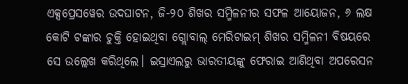ଏକ୍ସପ୍ରେସୱେର ଉଦଘାଟନ, ଜି-୨୦ ଶିଖର ସମ୍ମିଳନୀର ସଫଳ ଆୟୋଜନ, ୬ ଲକ୍ଷ କୋଟି ଟଙ୍କାର ଚୁକ୍ତି ହୋଇଥିବା ଗ୍ଲୋବାଲ୍ ମେରିଟାଇମ୍ ଶିଖର ସମ୍ମିଳନୀ ବିଷୟରେ ସେ ଉଲ୍ଲେଖ କରିଥିଲେ। ଇସ୍ରାଏଲରୁ ଭାରତୀୟଙ୍କୁ ଫେରାଇ ଆଣିଥିବା ଅପରେସନ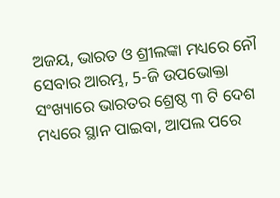ଅଜୟ, ଭାରତ ଓ ଶ୍ରୀଲଙ୍କା ମଧ୍ୟରେ ନୌ ସେବାର ଆରମ୍ଭ, 5-ଜି ଉପଭୋକ୍ତା ସଂଖ୍ୟାରେ ଭାରତର ଶ୍ରେଷ୍ଠ ୩ ଟି ଦେଶ ମଧ୍ୟରେ ସ୍ଥାନ ପାଇବା, ଆପଲ ପରେ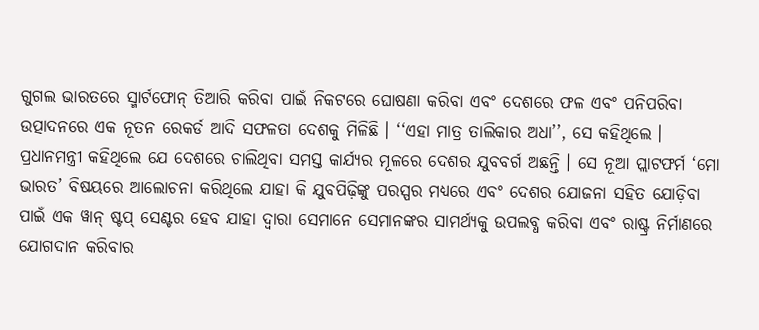ଗୁଗଲ ଭାରତରେ ସ୍ମାର୍ଟଫୋନ୍ ତିଆରି କରିବା ପାଇଁ ନିକଟରେ ଘୋଷଣା କରିବା ଏବଂ ଦେଶରେ ଫଳ ଏବଂ ପନିପରିବା ଉତ୍ପାଦନରେ ଏକ ନୂତନ ରେକର୍ଡ ଆଦି ସଫଳତା ଦେଶକୁ ମିଳିଛି । ‘‘ଏହା ମାତ୍ର ତାଲିକାର ଅଧା’’, ସେ କହିଥିଲେ ।
ପ୍ରଧାନମନ୍ତ୍ରୀ କହିଥିଲେ ଯେ ଦେଶରେ ଚାଲିଥିବା ସମସ୍ତ କାର୍ଯ୍ୟର ମୂଳରେ ଦେଶର ଯୁବବର୍ଗ ଅଛନ୍ତି । ସେ ନୂଆ ପ୍ଲାଟଫର୍ମ ‘ମୋ ଭାରତ’ ବିଷୟରେ ଆଲୋଚନା କରିଥିଲେ ଯାହା କି ଯୁବପିଢ଼ିଙ୍କୁ ପରସ୍ପର ମଧ୍ୟରେ ଏବଂ ଦେଶର ଯୋଜନା ସହିତ ଯୋଡ଼ିବା ପାଇଁ ଏକ ୱାନ୍ ଷ୍ଟପ୍ ସେଣ୍ଟର ହେବ ଯାହା ଦ୍ୱାରା ସେମାନେ ସେମାନଙ୍କର ସାମର୍ଥ୍ୟକୁ ଉପଲବ୍ଧ କରିବା ଏବଂ ରାଷ୍ଟ୍ର ନିର୍ମାଣରେ ଯୋଗଦାନ କରିବାର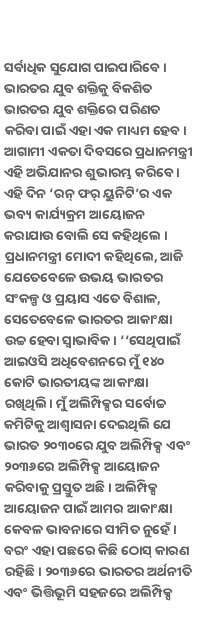ସର୍ବାଧିକ ସୁଯୋଗ ପାଇପାରିବେ । ଭାରତର ଯୁବ ଶକ୍ତିକୁ ବିକଶିତ ଭାରତର ଯୁବ ଶକ୍ତିରେ ପରିଣତ କରିବା ପାଇଁ ଏହା ଏକ ମାଧ୍ୟମ ହେବ। ଆଗାମୀ ଏକତା ଦିବସରେ ପ୍ରଧାନମନ୍ତ୍ରୀ ଏହି ଅଭିଯାନର ଶୁଭାରମ୍ଭ କରିବେ । ଏହି ଦିନ ‘ରନ୍ ଫର୍ ୟୁନିଟି’ର ଏକ ଭବ୍ୟ କାର୍ଯ୍ୟକ୍ରମ ଆୟୋଜନ କରାଯାଉ ବୋଲି ସେ କହିଥିଲେ ।
ପ୍ରଧାନମନ୍ତ୍ରୀ ମୋଦୀ କହିଥିଲେ, ଆଜି ଯେତେବେଳେ ଉଭୟ ଭାରତର ସଂକଳ୍ପ ଓ ପ୍ରୟାସ ଏତେ ବିଶାଳ, ସେତେବେଳେ ଭାରତର ଆକାଂକ୍ଷା ଉଚ୍ଚ ହେବା ସ୍ୱାଭାବିକ। ‘‘ସେଥିପାଇଁ ଆଇଓସି ଅଧିବେଶନରେ ମୁଁ ୧୪୦ କୋଟି ଭାରତୀୟଙ୍କ ଆକାଂକ୍ଷା ରଖିଥିଲି। ମୁଁ ଅଲିମ୍ପିକ୍ସର ସର୍ବୋଚ୍ଚ କମିଟିକୁ ଆଶ୍ୱାସନା ଦେଇଥିଲି ଯେ ଭାରତ ୨୦୩୦ରେ ଯୁବ ଅଲିମ୍ପିକ୍ସ ଏବଂ ୨୦୩୬ରେ ଅଲିମ୍ପିକ୍ସ ଆୟୋଜନ କରିବାକୁ ପ୍ରସ୍ତୁତ ଅଛି। ଅଲିମ୍ପିକ୍ସ ଆୟୋଜନ ପାଇଁ ଆମର ଆକାଂକ୍ଷା କେବଳ ଭାବନାରେ ସୀମିତ ନୁହେଁ । ବରଂ ଏହା ପଛରେ କିଛି ଠୋସ୍ କାରଣ ରହିଛି। ୨୦୩୬ରେ ଭାରତର ଅର୍ଥନୀତି ଏବଂ ଭିତ୍ତିଭୂମି ସହଜରେ ଅଲିମ୍ପିକ୍ସ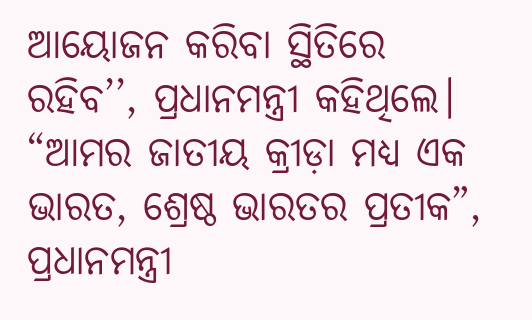ଆୟୋଜନ କରିବା ସ୍ଥିତିରେ ରହିବ’’, ପ୍ରଧାନମନ୍ତ୍ରୀ କହିଥିଲେ।
“ଆମର ଜାତୀୟ କ୍ରୀଡ଼ା ମଧ୍ୟ ଏକ ଭାରତ, ଶ୍ରେଷ୍ଠ ଭାରତର ପ୍ରତୀକ”, ପ୍ରଧାନମନ୍ତ୍ରୀ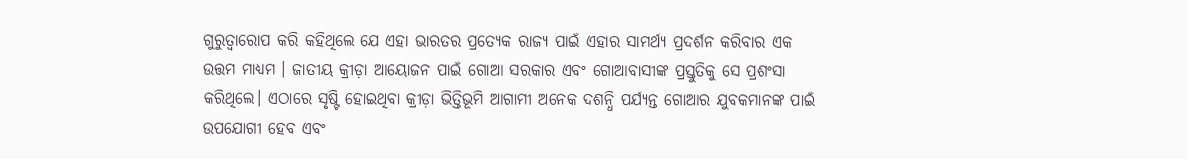ଗୁରୁତ୍ୱାରୋପ କରି କହିଥିଲେ ଯେ ଏହା ଭାରତର ପ୍ରତ୍ୟେକ ରାଜ୍ୟ ପାଇଁ ଏହାର ସାମର୍ଥ୍ୟ ପ୍ରଦର୍ଶନ କରିବାର ଏକ ଉତ୍ତମ ମାଧ୍ୟମ । ଜାତୀୟ କ୍ରୀଡ଼ା ଆୟୋଜନ ପାଇଁ ଗୋଆ ସରକାର ଏବଂ ଗୋଆବାସୀଙ୍କ ପ୍ରସ୍ତୁତିକୁ ସେ ପ୍ରଶଂସା କରିଥିଲେ। ଏଠାରେ ସୃଷ୍ଟି ହୋଇଥିବା କ୍ରୀଡ଼ା ଭିତ୍ତିଭୂମି ଆଗାମୀ ଅନେକ ଦଶନ୍ଧି ପର୍ଯ୍ୟନ୍ତ ଗୋଆର ଯୁବକମାନଙ୍କ ପାଇଁ ଉପଯୋଗୀ ହେବ ଏବଂ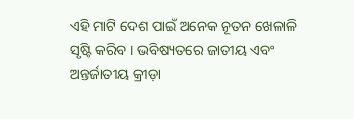ଏହି ମାଟି ଦେଶ ପାଇଁ ଅନେକ ନୂତନ ଖେଳାଳି ସୃଷ୍ଟି କରିବ । ଭବିଷ୍ୟତରେ ଜାତୀୟ ଏବଂ ଅନ୍ତର୍ଜାତୀୟ କ୍ରୀଡ଼ା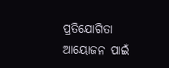ପ୍ରତିଯୋଗିତା ଆୟୋଜନ ପାଇଁ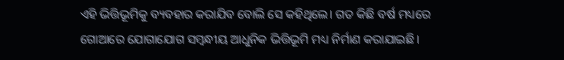ଏହି ଭିତ୍ତିଭୂମିକୁ ବ୍ୟବହାର କରାଯିବ ବୋଲି ସେ କହିଥିଲେ। ଗତ କିଛି ବର୍ଷ ମଧ୍ୟରେ ଗୋଆରେ ଯୋଗାଯୋଗ ସମ୍ବନ୍ଧୀୟ ଆଧୁନିକ ଭିତ୍ତିଭୂମି ମଧ୍ୟ ନିର୍ମାଣ କରାଯାଇଛି।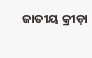ଜାତୀୟ କ୍ରୀଡ଼ା